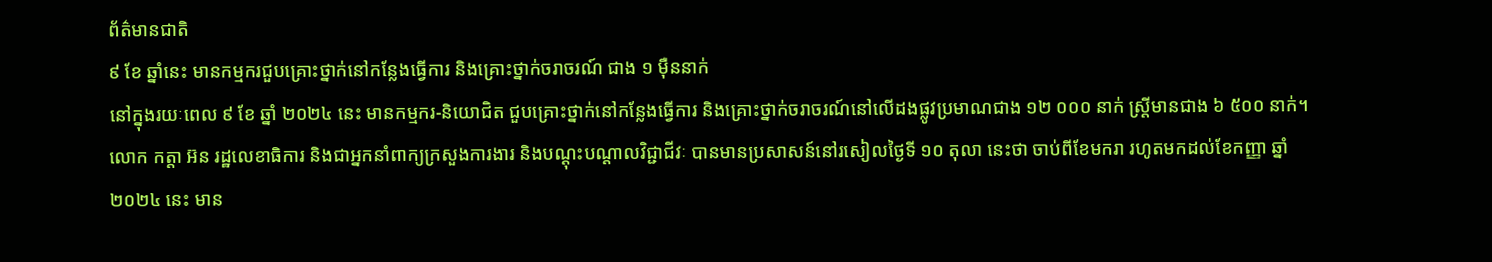ព័ត៌មានជាតិ
៩ ខែ ឆ្នាំនេះ មានកម្មករជួបគ្រោះថ្នាក់នៅកន្លែងធ្វើការ និងគ្រោះថ្នាក់ចរាចរណ៍ ជាង ១ ម៉ឺននាក់
នៅក្នុងរយៈពេល ៩ ខែ ឆ្នាំ ២០២៤ នេះ មានកម្មករ-និយោជិត ជួបគ្រោះថ្នាក់នៅកន្លែងធ្វើការ និងគ្រោះថ្នាក់ចរាចរណ៍នៅលើដងផ្លូវប្រមាណជាង ១២ ០០០ នាក់ ស្ត្រីមានជាង ៦ ៥០០ នាក់។
លោក កត្តា អ៊ន រដ្ឋលេខាធិការ និងជាអ្នកនាំពាក្យក្រសួងការងារ និងបណ្ដុះបណ្ដាលវិជ្ជាជីវៈ បានមានប្រសាសន៍នៅរសៀលថ្ងៃទី ១០ តុលា នេះថា ចាប់ពីខែមករា រហូតមកដល់ខែកញ្ញា ឆ្នាំ ២០២៤ នេះ មាន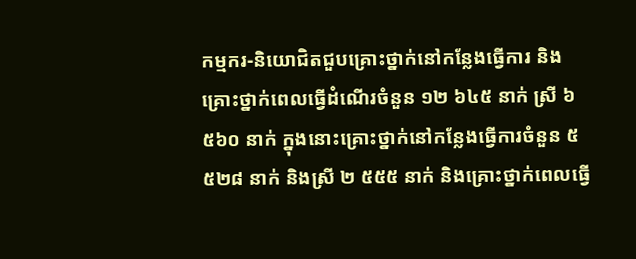កម្មករ-និយោជិតជួបគ្រោះថ្នាក់នៅកន្លែងធ្វើការ និងគ្រោះថ្នាក់ពេលធ្វើដំណើរចំនួន ១២ ៦៤៥ នាក់ ស្រី ៦ ៥៦០ នាក់ ក្នុងនោះគ្រោះថ្នាក់នៅកន្លែងធ្វើការចំនួន ៥ ៥២៨ នាក់ និងស្រី ២ ៥៥៥ នាក់ និងគ្រោះថ្នាក់ពេលធ្វើ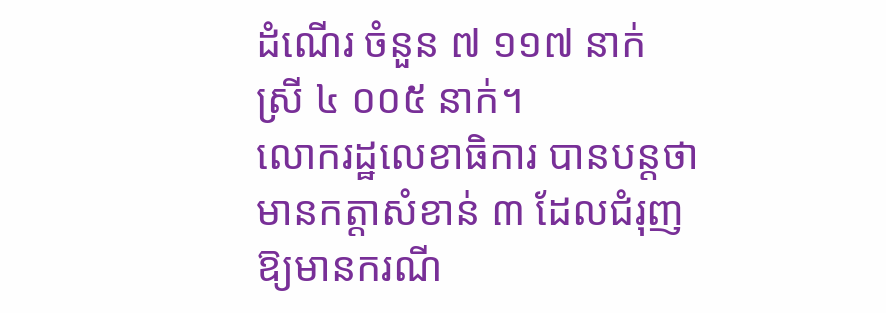ដំណើរ ចំនួន ៧ ១១៧ នាក់ ស្រី ៤ ០០៥ នាក់។
លោករដ្ឋលេខាធិការ បានបន្តថា មានកត្តាសំខាន់ ៣ ដែលជំរុញឱ្យមានករណី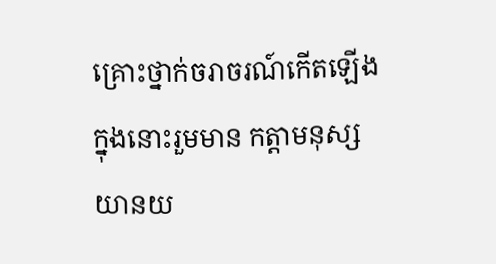គ្រោះថ្នាក់ចរាចរណ៍កើតឡើង ក្នុងនោះរួមមាន កត្តាមនុស្ស យានយ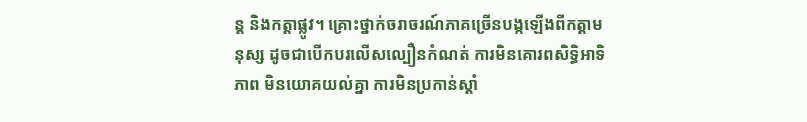ន្ត និងកត្តាផ្លូវ។ គ្រោះថ្នាក់ចរាចរណ៍ភាគច្រើនបង្កឡើងពីកត្តាមនុស្ស ដូចជាបើកបរលើសល្បឿនកំណត់ ការមិនគោរពសិទ្ធិអាទិភាព មិនយោគយល់គ្នា ការមិនប្រកាន់ស្តាំ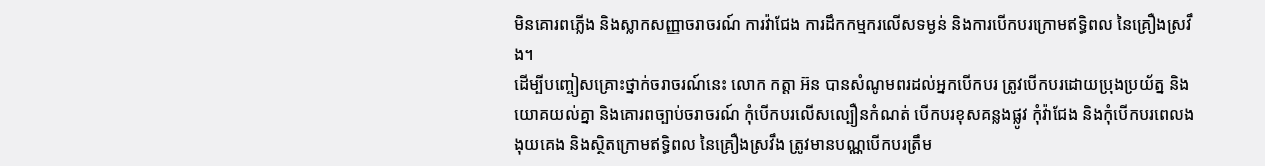មិនគោរពភ្លើង និងស្លាកសញ្ញាចរាចរណ៍ ការវ៉ាជែង ការដឹកកម្មករលើសទម្ងន់ និងការបើកបរក្រោមឥទ្ធិពល នៃគ្រឿងស្រវឹង។
ដើម្បីបញ្ចៀសគ្រោះថ្នាក់ចរាចរណ៍នេះ លោក កត្តា អ៊ន បានសំណូមពរដល់អ្នកបើកបរ ត្រូវបើកបរដោយប្រុងប្រយ័ត្ន និងយោគយល់គ្នា និងគោរពច្បាប់ចរាចរណ៍ កុំបើកបរលើសល្បឿនកំណត់ បើកបរខុសគន្លងផ្លូវ កុំវ៉ាជែង និងកុំបើកបរពេលងងុយគេង និងស្ថិតក្រោមឥទ្ធិពល នៃគ្រឿងស្រវឹង ត្រូវមានបណ្ណបើកបរត្រឹម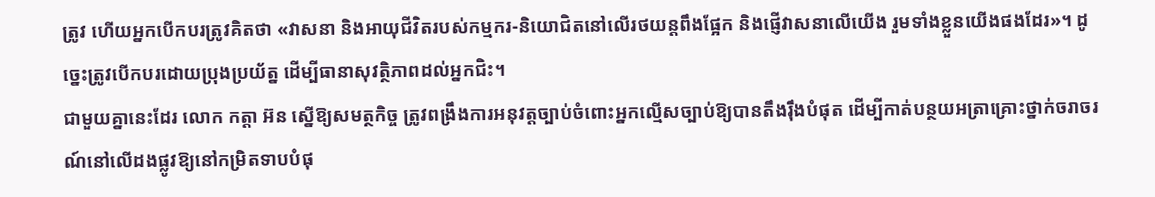ត្រូវ ហើយអ្នកបើកបរត្រូវគិតថា «វាសនា និងអាយុជីវិតរបស់កម្មករ-និយោជិតនៅលើរថយន្តពឹងផ្អែក និងផ្ញើវាសនាលើយើង រួមទាំងខ្លួនយើងផងដែរ»។ ដូច្នេះត្រូវបើកបរដោយប្រុងប្រយ័ត្ន ដើម្បីធានាសុវត្ថិភាពដល់អ្នកជិះ។
ជាមួយគ្នានេះដែរ លោក កត្តា អ៊ន ស្នើឱ្យសមត្ថកិច្ច ត្រូវពង្រឹងការអនុវត្តច្បាប់ចំពោះអ្នកល្មើសច្បាប់ឱ្យបានតឹងរ៉ឹងបំផុត ដើម្បីកាត់បន្ថយអត្រាគ្រោះថ្នាក់ចរាចរណ៍នៅលើដងផ្លូវឱ្យនៅកម្រិតទាបបំផុ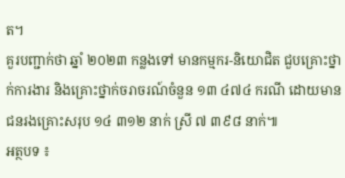ត។
គួរបញ្ជាក់ថា ឆ្នាំ ២០២៣ កន្លងទៅ មានកម្មករ-និយោជិត ជួបគ្រោះថ្នាក់ការងារ និងគ្រោះថ្នាក់ចរាចរណ៍ចំនួន ១៣ ៤៧៤ ករណី ដោយមានជនរងគ្រោះសរុប ១៤ ៣១២ នាក់ ស្រី ៧ ៣៩៨ នាក់៕
អត្ថបទ ៖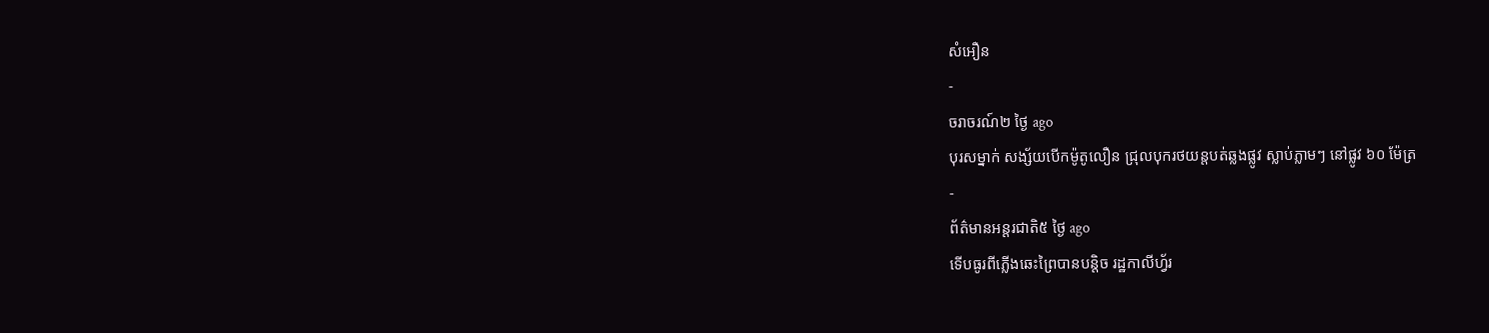សំអឿន
-
ចរាចរណ៍២ ថ្ងៃ ago
បុរសម្នាក់ សង្ស័យបើកម៉ូតូលឿន ជ្រុលបុករថយន្តបត់ឆ្លងផ្លូវ ស្លាប់ភ្លាមៗ នៅផ្លូវ ៦០ ម៉ែត្រ
-
ព័ត៌មានអន្ដរជាតិ៥ ថ្ងៃ ago
ទើបធូរពីភ្លើងឆេះព្រៃបានបន្តិច រដ្ឋកាលីហ្វ័រ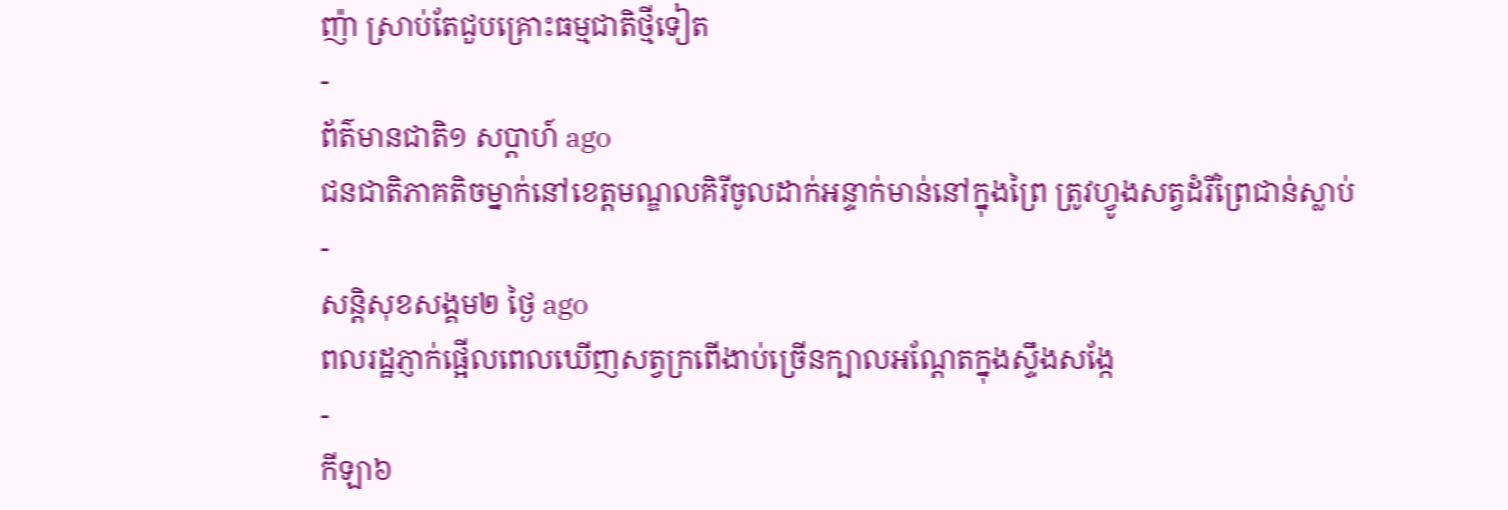ញ៉ា ស្រាប់តែជួបគ្រោះធម្មជាតិថ្មីទៀត
-
ព័ត៌មានជាតិ១ សប្តាហ៍ ago
ជនជាតិភាគតិចម្នាក់នៅខេត្តមណ្ឌលគិរីចូលដាក់អន្ទាក់មាន់នៅក្នុងព្រៃ ត្រូវហ្វូងសត្វដំរីព្រៃជាន់ស្លាប់
-
សន្តិសុខសង្គម២ ថ្ងៃ ago
ពលរដ្ឋភ្ញាក់ផ្អើលពេលឃើញសត្វក្រពើងាប់ច្រើនក្បាលអណ្ដែតក្នុងស្ទឹងសង្កែ
-
កីឡា៦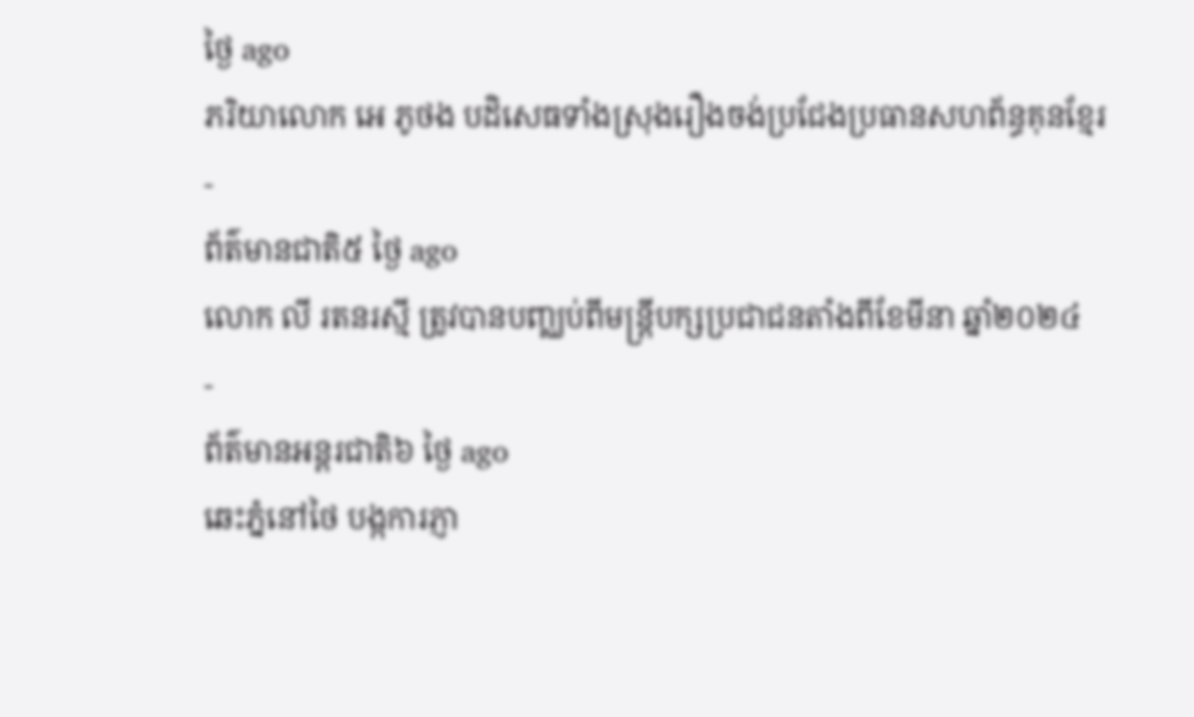ថ្ងៃ ago
ភរិយាលោក អេ ភូថង បដិសេធទាំងស្រុងរឿងចង់ប្រជែងប្រធានសហព័ន្ធគុនខ្មែរ
-
ព័ត៌មានជាតិ៥ ថ្ងៃ ago
លោក លី រតនរស្មី ត្រូវបានបញ្ឈប់ពីមន្ត្រីបក្សប្រជាជនតាំងពីខែមីនា ឆ្នាំ២០២៤
-
ព័ត៌មានអន្ដរជាតិ៦ ថ្ងៃ ago
ឆេះភ្នំនៅថៃ បង្កការភ្ញា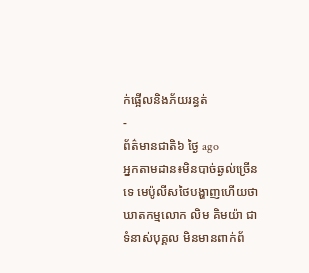ក់ផ្អើលនិងភ័យរន្ធត់
-
ព័ត៌មានជាតិ៦ ថ្ងៃ ago
អ្នកតាមដាន៖មិនបាច់ឆ្ងល់ច្រើនទេ មេប៉ូលីសថៃបង្ហាញហើយថាឃាតកម្មលោក លិម គិមយ៉ា ជាទំនាស់បុគ្គល មិនមានពាក់ព័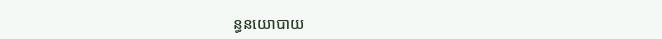ន្ធនយោបាយ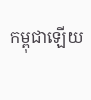កម្ពុជាឡើយ